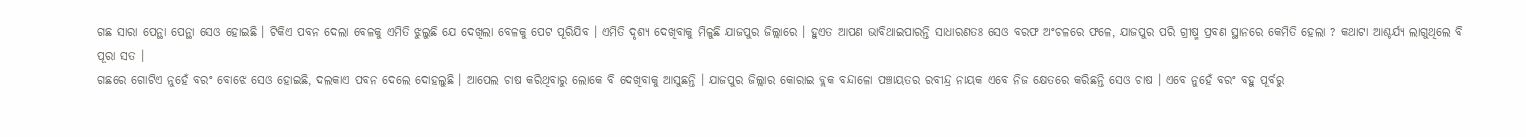ଗଛ ସାରା ପେନ୍ଥା ପେନ୍ଥା ସେଓ ହୋଇଛି । ଟିକିଏ ପବନ ଦେଲା ବେଳକୁ ଏମିତି ଝୁଲୁଛି ଯେ ଦେଖିଲା ବେଳକୁ ପେଟ ପୂରିଯିବ । ଏମିତି ଦୃଶ୍ୟ ଦେଖିବାକୁ ମିଳୁଛି ଯାଜପୁର ଜିଲ୍ଲାରେ । ହୁଏତ ଆପଣ ଭାବିଥାଇପାରନ୍ତି ସାଧାରଣତଃ ସେଓ ବରଫ ଅଂଚଳରେ ଫଳେ, ଯାଜପୁର ପରି ଗ୍ରୀଷ୍ମ ପ୍ରବଣ ସ୍ଥାନରେ କେମିତି ହେଲା ? କଥାଟା ଆଶ୍ଚର୍ଯ୍ୟ ଲାଗୁଥିଲେ ବି ପୂରା ସତ ।
ଗଛରେ ଗୋଟିଏ ନୁହେଁ ବରଂ ବୋଝେ ସେଓ ହୋଇଛି, ଦଲକାଏ ପବନ ଦେଲେ ଦୋହଲୁଛି । ଆପେଲ ଚାଷ କରିଥିବାରୁ ଲୋକେ ବି ଦେଖିବାକୁ ଆସୁଛନ୍ତି । ଯାଜପୁର ଜିଲ୍ଲାର କୋରାଇ ବ୍ଲକ ବନ୍ଦାଳୋ ପଞ୍ଚାୟତର ରବୀନ୍ଦ୍ର ନାୟକ ଏବେ ନିଜ କ୍ଷେତରେ କରିଛନ୍ତି ସେଓ ଚାଷ । ଏବେ ନୁହେଁ ବରଂ ବହୁ ପୂର୍ବରୁ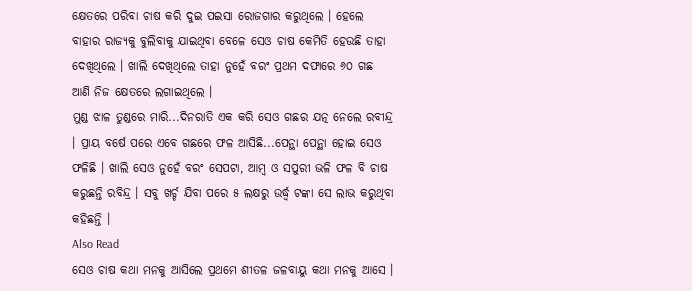କ୍ଷେତରେ ପରିବା ଚାଷ କରି ଦୁଇ ପଇସା ରୋଜଗାର କରୁଥିଲେ । ହେଲେ ବାହାର ରାଜ୍ୟକୁ ବୁଲିବାକୁ ଯାଇଥିବା ବେଳେ ସେଓ ଚାଷ କେମିତି ହେଉଛି ତାହା ଦେଖିଥିଲେ । ଖାଲି ଦେଖିଥିଲେ ତାହା ନୁହେଁ ବରଂ ପ୍ରଥମ ଦଫାରେ ୬୦ ଗଛ ଆଣି ନିଜ କ୍ଷେତରେ ଲଗାଇଥିଲେ ।
ମୁଣ୍ଡ ଝାଳ ତୁଣ୍ଡରେ ମାରି...ଦିନରାତି ଏକ କରି ସେଓ ଗଛର ଯତ୍ନ ନେଲେ ରବୀନ୍ଦ୍ର । ପ୍ରାୟ ବର୍ଷେ ପରେ ଏବେ ଗଛରେ ଫଳ ଆସିଛି...ପେନ୍ଥା ପେନ୍ଥା ହୋଇ ସେଓ ଫଳିଛି । ଖାଲି ସେଓ ନୁହେଁ ବରଂ ସେପଟା, ଆମ୍ବ ଓ ସପୁରୀ ଭଳି ଫଳ ବି ଚାଷ କରୁଛନ୍ତି ରବିନ୍ଦ୍ର । ସବୁ ଖର୍ଚ୍ଚ ଯିବା ପରେ ୫ ଲକ୍ଷରୁ ଉର୍ଦ୍ଧ୍ୱ ଟଙ୍କା ସେ ଲାଭ କରୁଥିବା କହିଛନ୍ତି ।
Also Read
ସେଓ ଚାଷ କଥା ମନକୁ ଆସିଲେ ପ୍ରଥମେ ଶୀତଳ ଜଳବାୟୁ କଥା ମନକୁ ଆସେ ।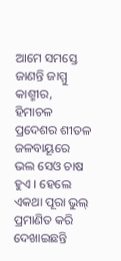ଆମେ ସମସ୍ତେ ଜାଣନ୍ତି ଜାମ୍ମୁ କାଶ୍ମୀର, ହିମାଚଳ ପ୍ରଦେଶର ଶୀତଳ ଜଳବାୟୂରେ ଭଲ ସେଓ ଚାଷ ହୁଏ । ହେଲେ ଏକଥା ପୂରା ଭୁଲ୍ ପ୍ରମାଣିତ କରି ଦେଖାଇଛନ୍ତି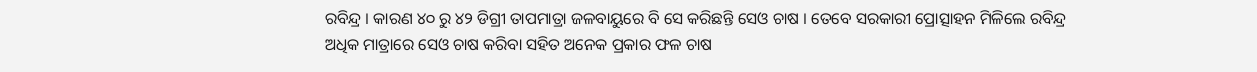ରବିନ୍ଦ୍ର । କାରଣ ୪୦ ରୁ ୪୨ ଡିଗ୍ରୀ ତାପମାତ୍ରା ଜଳବାୟୁରେ ବି ସେ କରିଛନ୍ତି ସେଓ ଚାଷ । ତେବେ ସରକାରୀ ପ୍ରୋତ୍ସାହନ ମିଳିଲେ ରବିନ୍ଦ୍ର ଅଧିକ ମାତ୍ରାରେ ସେଓ ଚାଷ କରିବା ସହିତ ଅନେକ ପ୍ରକାର ଫଳ ଚାଷ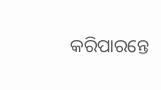କରିପାରନ୍ତେ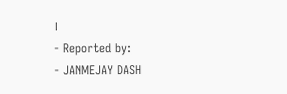।
- Reported by:
- JANMEJAY DASH